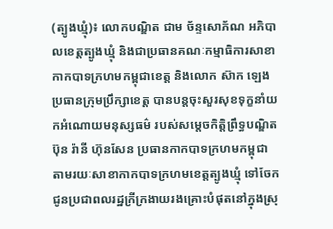(ត្បូងឃ្មុំ)៖ លោកបណ្ឌិត ជាម ច័ន្ទសោភ័ណ អភិបាលខេត្តត្បូងឃ្មុំ និងជាប្រធានគណៈកម្មាធិការសាខាកាកបាទក្រហមកម្ពុជាខេត្ដ និងលោក ស៊ាក ឡេង ប្រធានក្រុមប្រឹក្សាខេត្ត បានបន្តចុះសួរសុខទុក្ខនាំយកអំណោយមនុស្សធម៌ របស់សម្តេចកិត្តិព្រឹទ្ធបណ្ឌិត ប៊ុន រ៉ានី ហ៊ុនសែន ប្រធានកាកបាទក្រហមកម្ពុជា តាមរយៈសាខាកាកបាទក្រហមខេត្តត្បូងឃ្មុំ ទៅចែកជូនប្រជាពលរដ្ឋក្រីក្រងាយរងគ្រោះបំផុតនៅក្នុងស្រុ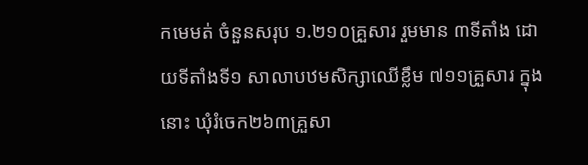កមេមត់ ចំនួនសរុប ១.២១០គ្រួសារ រួមមាន ៣ទីតាំង ដោយទីតាំងទី១ សាលាបឋមសិក្សាឈើខ្លឹម ៧១១គ្រួសារ ក្នុងនោះ ឃុំរំចេក២៦៣គ្រួសា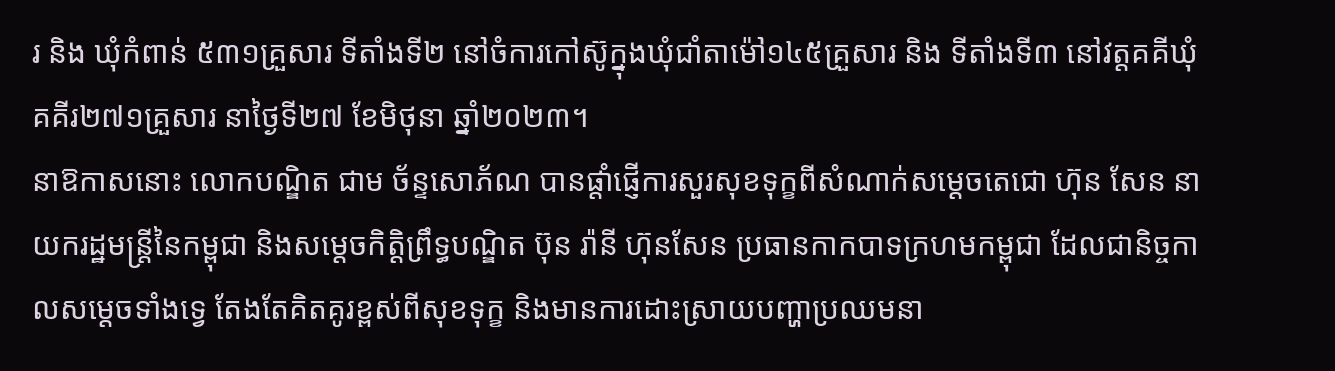រ និង ឃុំកំពាន់ ៥៣១គ្រួសារ ទីតាំងទី២ នៅចំការកៅស៊ូក្នុងឃុំជាំតាម៉ៅ១៤៥គ្រួសារ និង ទីតាំងទី៣ នៅវត្តគគីឃុំគគីរ២៧១គ្រួសារ នាថ្ងៃទី២៧ ខែមិថុនា ឆ្នាំ២០២៣។
នាឱកាសនោះ លោកបណ្ឌិត ជាម ច័ន្ទសោភ័ណ បានផ្តាំផ្ញើការសួរសុខទុក្ខពីសំណាក់សម្ដេចតេជោ ហ៊ុន សែន នាយករដ្ឋមន្ត្រីនៃកម្ពុជា និងសម្តេចកិត្តិព្រឹទ្ធបណ្ឌិត ប៊ុន រ៉ានី ហ៊ុនសែន ប្រធានកាកបាទក្រហមកម្ពុជា ដែលជានិច្ចកាលសម្តេចទាំងទ្វេ តែងតែគិតគូរខ្ពស់ពីសុខទុក្ខ និងមានការដោះស្រាយបញ្ហាប្រឈមនា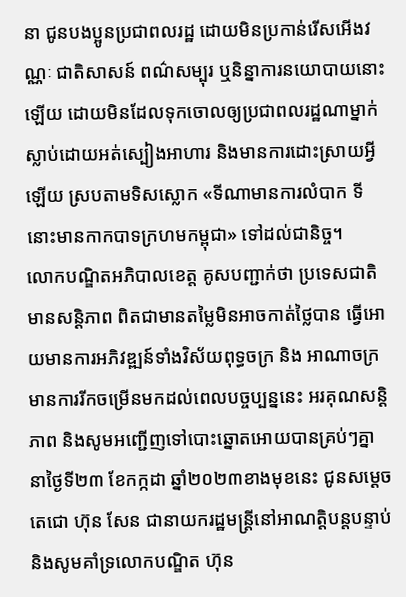នា ជូនបងប្អូនប្រជាពលរដ្ឋ ដោយមិនប្រកាន់រើសអើងវណ្ណៈ ជាតិសាសន៍ ពណ៌សម្បុរ ឬនិន្នាការនយោបាយនោះឡើយ ដោយមិនដែលទុកចោលឲ្យប្រជាពលរដ្ឋណាម្នាក់ស្លាប់ដោយអត់ស្បៀងអាហារ និងមានការដោះស្រាយអ្វីឡើយ ស្របតាមទិសស្លោក «ទីណាមានការលំបាក ទីនោះមានកាកបាទក្រហមកម្ពុជា» ទៅដល់ជានិច្ច។
លោកបណ្ឌិតអភិបាលខេត្ត គូសបញ្ជាក់ថា ប្រទេសជាតិ មានសន្តិភាព ពិតជាមានតម្លៃមិនអាចកាត់ថ្លៃបាន ធ្វើអោយមានការអភិវឌ្ឍន៍ទាំងវិស័យពុទ្ធចក្រ និង អាណាចក្រ មានការរីកចម្រើនមកដល់ពេលបច្ចប្បន្ននេះ អរគុណសន្តិភាព និងសូមអញ្ជើញទៅបោះឆ្នោតអោយបានគ្រប់ៗគ្នា នាថ្ងៃទី២៣ ខែកក្កដា ឆ្នាំ២០២៣ខាងមុខនេះ ជូនសម្ដេចតេជោ ហ៊ុន សែន ជានាយករដ្ឋមន្ត្រីនៅអាណត្តិបន្តបន្ទាប់ និងសូមគាំទ្រលោកបណ្ឌិត ហ៊ុន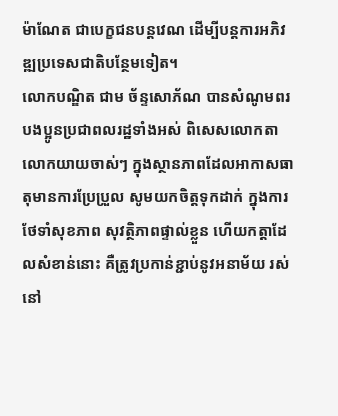ម៉ាណែត ជាបេក្ខជនបន្តវេណ ដើម្បីបន្តការអភិវឌ្ឍប្រទេសជាតិបន្ថែមទៀត។
លោកបណ្ឌិត ជាម ច័ន្ទសោភ័ណ បានសំណូមពរបងប្អូនប្រជាពលរដ្ឋទាំងអស់ ពិសេសលោកតា លោកយាយចាស់ៗ ក្នុងស្ថានភាពដែលអាកាសធាតុមានការប្រែប្រួល សូមយកចិត្តទុកដាក់ ក្នុងការថែទាំសុខភាព សុវត្ថិភាពផ្ទាល់ខ្លួន ហើយកត្តាដែលសំខាន់នោះ គឺត្រូវប្រកាន់ខ្ជាប់នូវអនាម័យ រស់នៅ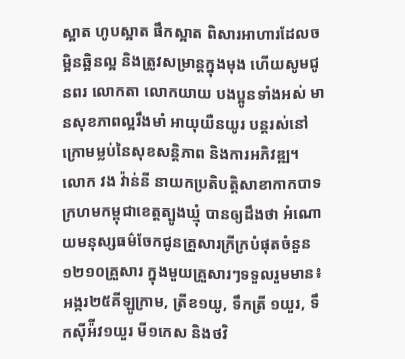ស្អាត ហូបស្អាត ផឹកស្អាត ពិសារអាហារដែលចម្អិនឆ្អិនល្អ និងត្រូវសម្រាន្តក្នុងមុង ហើយសូមជូនពរ លោកតា លោកយាយ បងប្អូនទាំងអស់ មានសុខភាពល្អរឹងមាំ អាយុយឺនយូរ បន្តរស់នៅក្រោមម្លប់នៃសុខសន្តិភាព និងការអភិវឌ្ឍ។
លោក វង វ៉ាន់នី នាយកប្រតិបត្តិសាខាកាកបាទក្រហមកម្ពុជាខេត្តត្បូងឃ្មុំ បានឲ្យដឹងថា អំណោយមនុស្សធម៌ចែកជូនគ្រួសារក្រីក្របំផុតចំនួន១២១០គ្រួសារ ក្នុងមួយគ្រួសារៗទទួលរួមមាន៖ អង្ករ២៥គីឡូក្រាម, ត្រីខ១យូ, ទឹកត្រី ១យួរ, ទឹកស៊ីអ៉ីវ១យួរ មី១កេស និងថវិ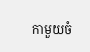កាមួយចំ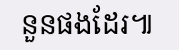នួនផងដែរ៕